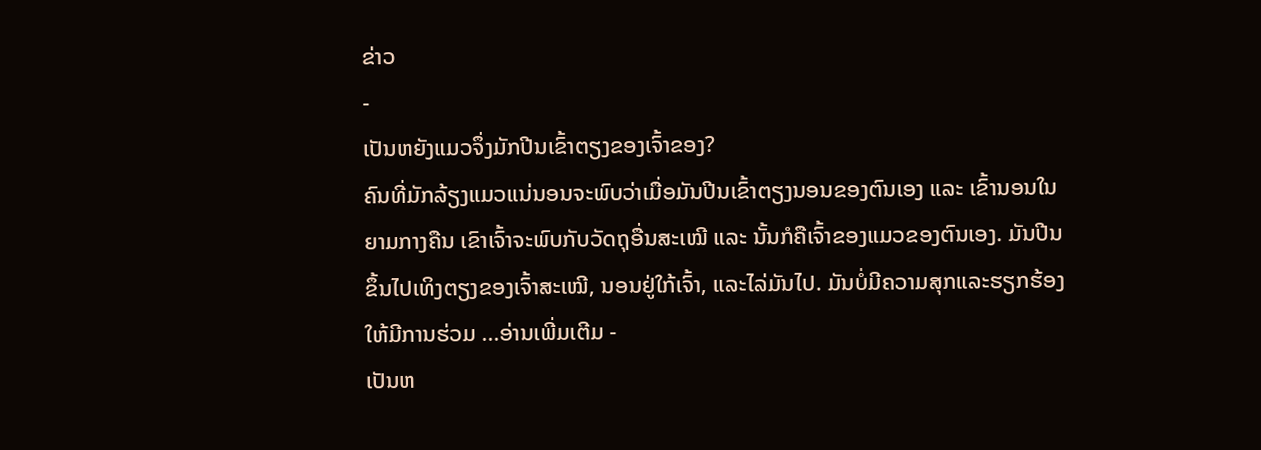ຂ່າວ
-
ເປັນຫຍັງແມວຈຶ່ງມັກປີນເຂົ້າຕຽງຂອງເຈົ້າຂອງ?
ຄົນທີ່ມັກລ້ຽງແມວແນ່ນອນຈະພົບວ່າເມື່ອມັນປີນເຂົ້າຕຽງນອນຂອງຕົນເອງ ແລະ ເຂົ້ານອນໃນຍາມກາງຄືນ ເຂົາເຈົ້າຈະພົບກັບວັດຖຸອື່ນສະເໝີ ແລະ ນັ້ນກໍຄືເຈົ້າຂອງແມວຂອງຕົນເອງ. ມັນປີນຂຶ້ນໄປເທິງຕຽງຂອງເຈົ້າສະເໝີ, ນອນຢູ່ໃກ້ເຈົ້າ, ແລະໄລ່ມັນໄປ. ມັນບໍ່ມີຄວາມສຸກແລະຮຽກຮ້ອງໃຫ້ມີການຮ່ວມ ...ອ່ານເພີ່ມເຕີມ -
ເປັນຫ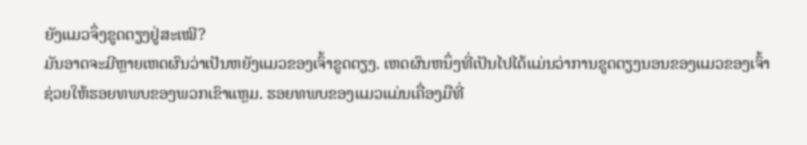ຍັງແມວຈຶ່ງຂູດຕຽງຢູ່ສະເໝີ?
ມັນອາດຈະມີຫຼາຍເຫດຜົນວ່າເປັນຫຍັງແມວຂອງເຈົ້າຂູດຕຽງ. ເຫດຜົນຫນຶ່ງທີ່ເປັນໄປໄດ້ແມ່ນວ່າການຂູດຕຽງນອນຂອງແມວຂອງເຈົ້າຊ່ວຍໃຫ້ຮອຍທພບຂອງພວກເຂົາແຫຼມ. ຮອຍທພບຂອງແມວແມ່ນເຄື່ອງມືທີ່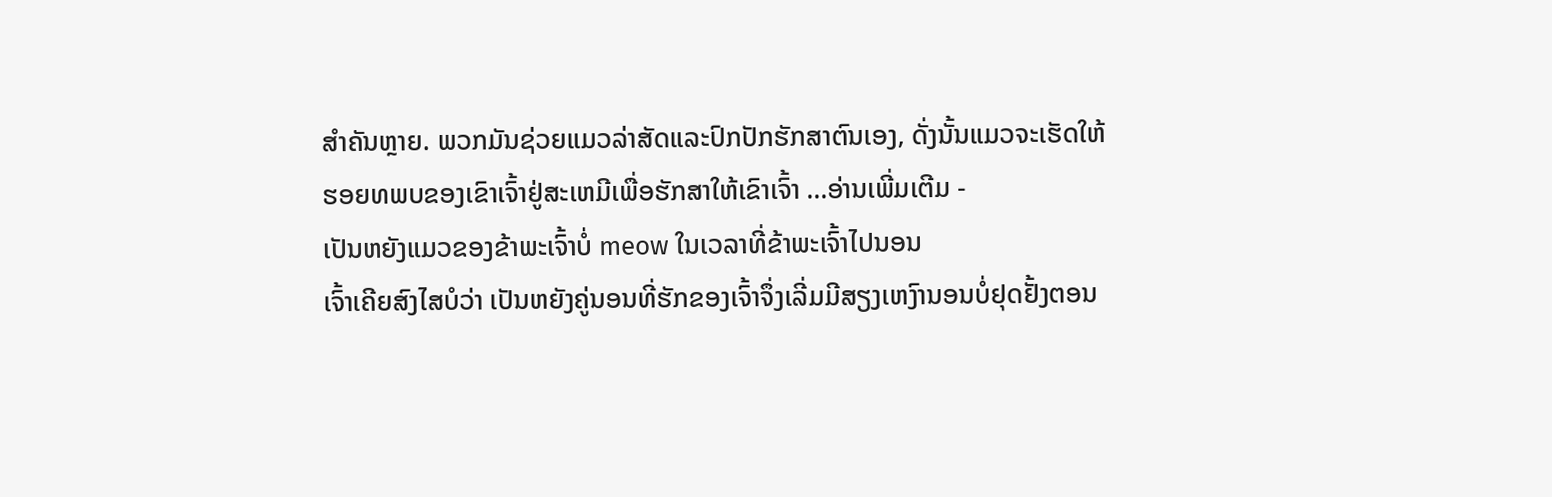ສໍາຄັນຫຼາຍ. ພວກມັນຊ່ວຍແມວລ່າສັດແລະປົກປັກຮັກສາຕົນເອງ, ດັ່ງນັ້ນແມວຈະເຮັດໃຫ້ຮອຍທພບຂອງເຂົາເຈົ້າຢູ່ສະເຫມີເພື່ອຮັກສາໃຫ້ເຂົາເຈົ້າ ...ອ່ານເພີ່ມເຕີມ -
ເປັນຫຍັງແມວຂອງຂ້າພະເຈົ້າບໍ່ meow ໃນເວລາທີ່ຂ້າພະເຈົ້າໄປນອນ
ເຈົ້າເຄີຍສົງໄສບໍວ່າ ເປັນຫຍັງຄູ່ນອນທີ່ຮັກຂອງເຈົ້າຈຶ່ງເລີ່ມມີສຽງເຫງົານອນບໍ່ຢຸດຢັ້ງຕອນ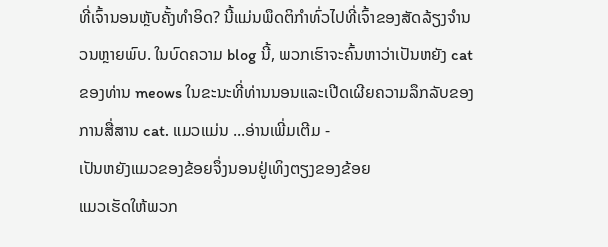ທີ່ເຈົ້ານອນຫຼັບຄັ້ງທຳອິດ? ນີ້ແມ່ນພຶດຕິກໍາທົ່ວໄປທີ່ເຈົ້າຂອງສັດລ້ຽງຈໍານວນຫຼາຍພົບ. ໃນບົດຄວາມ blog ນີ້, ພວກເຮົາຈະຄົ້ນຫາວ່າເປັນຫຍັງ cat ຂອງທ່ານ meows ໃນຂະນະທີ່ທ່ານນອນແລະເປີດເຜີຍຄວາມລຶກລັບຂອງການສື່ສານ cat. ແມວແມ່ນ ...ອ່ານເພີ່ມເຕີມ -
ເປັນຫຍັງແມວຂອງຂ້ອຍຈຶ່ງນອນຢູ່ເທິງຕຽງຂອງຂ້ອຍ
ແມວເຮັດໃຫ້ພວກ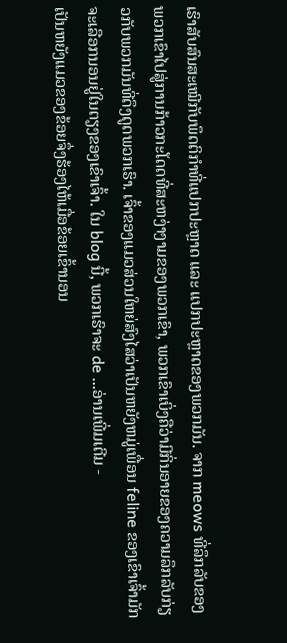ເຮົາສັບສົນສະເໝີກັບພຶດຕິກຳທີ່ແປກປະຫຼາດ ແລະ ແປກປະຫຼາດຂອງພວກມັນ. ຈາກ meows ທີ່ລຶກລັບຂອງພວກເຂົາໄປສູ່ການກ້າວກະໂດດທີ່ສະຫງ່າງາມຂອງພວກເຂົາ, ພວກເຂົາເບິ່ງຄືວ່າມີກິ່ນອາຍຂອງຄວາມລຶກລັບກ່ຽວກັບພວກມັນທີ່ດຶງດູດພວກເຮົາ. ເຈົ້າຂອງແມວສ່ວນໃຫຍ່ສົງໄສວ່າເປັນຫຍັງຫມູ່ເພື່ອນ feline ຂອງເຂົາເຈົ້າມັກຈະເລືອກນອນຢູ່ໃນຕຽງຂອງເຂົາເຈົ້າ. ໃນ blog ນີ້, ພວກເຮົາຈະ de ...ອ່ານເພີ່ມເຕີມ -
ເປັນຫຍັງແມວຂອງຂ້ອຍຈຶ່ງຮ້ອງໄຫ້ເມື່ອຂ້ອຍເຂົ້ານອນ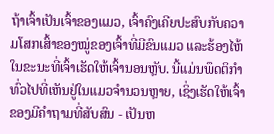ຖ້າເຈົ້າເປັນເຈົ້າຂອງແມວ, ເຈົ້າຄົງເຄີຍປະສົບກັບຄວາມໂສກເສົ້າຂອງໝູ່ຂອງເຈົ້າທີ່ມີຂົນແມວ ແລະຮ້ອງໄຫ້ໃນຂະນະທີ່ເຈົ້າເຮັດໃຫ້ເຈົ້ານອນຫຼັບ. ນີ້ແມ່ນພຶດຕິກໍາທົ່ວໄປທີ່ເຫັນຢູ່ໃນແມວຈໍານວນຫຼາຍ, ເຊິ່ງເຮັດໃຫ້ເຈົ້າຂອງມີຄໍາຖາມທີ່ສັບສົນ - ເປັນຫ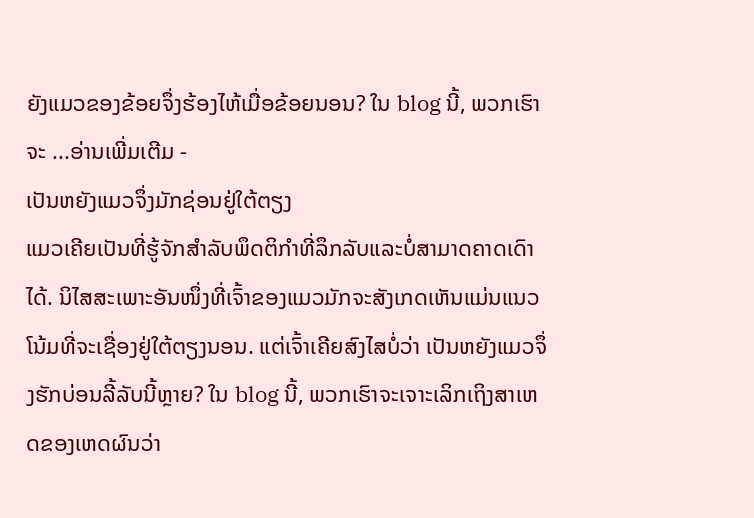ຍັງແມວຂອງຂ້ອຍຈຶ່ງຮ້ອງໄຫ້ເມື່ອຂ້ອຍນອນ? ໃນ blog ນີ້, ພວກເຮົາຈະ ...ອ່ານເພີ່ມເຕີມ -
ເປັນຫຍັງແມວຈຶ່ງມັກຊ່ອນຢູ່ໃຕ້ຕຽງ
ແມວເຄີຍເປັນທີ່ຮູ້ຈັກສໍາລັບພຶດຕິກໍາທີ່ລຶກລັບແລະບໍ່ສາມາດຄາດເດົາໄດ້. ນິໄສສະເພາະອັນໜຶ່ງທີ່ເຈົ້າຂອງແມວມັກຈະສັງເກດເຫັນແມ່ນແນວໂນ້ມທີ່ຈະເຊື່ອງຢູ່ໃຕ້ຕຽງນອນ. ແຕ່ເຈົ້າເຄີຍສົງໄສບໍ່ວ່າ ເປັນຫຍັງແມວຈຶ່ງຮັກບ່ອນລີ້ລັບນີ້ຫຼາຍ? ໃນ blog ນີ້, ພວກເຮົາຈະເຈາະເລິກເຖິງສາເຫດຂອງເຫດຜົນວ່າ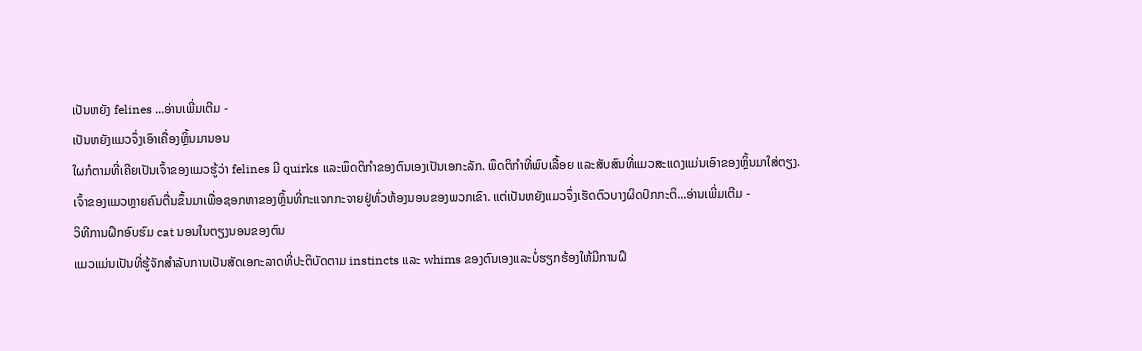ເປັນຫຍັງ felines ...ອ່ານເພີ່ມເຕີມ -
ເປັນຫຍັງແມວຈຶ່ງເອົາເຄື່ອງຫຼິ້ນມານອນ
ໃຜກໍຕາມທີ່ເຄີຍເປັນເຈົ້າຂອງແມວຮູ້ວ່າ felines ມີ quirks ແລະພຶດຕິກໍາຂອງຕົນເອງເປັນເອກະລັກ. ພຶດຕິກໍາທີ່ພົບເລື້ອຍ ແລະສັບສົນທີ່ແມວສະແດງແມ່ນເອົາຂອງຫຼິ້ນມາໃສ່ຕຽງ. ເຈົ້າຂອງແມວຫຼາຍຄົນຕື່ນຂຶ້ນມາເພື່ອຊອກຫາຂອງຫຼິ້ນທີ່ກະແຈກກະຈາຍຢູ່ທົ່ວຫ້ອງນອນຂອງພວກເຂົາ. ແຕ່ເປັນຫຍັງແມວຈຶ່ງເຮັດຕົວບາງຜິດປົກກະຕິ...ອ່ານເພີ່ມເຕີມ -
ວິທີການຝຶກອົບຮົມ cat ນອນໃນຕຽງນອນຂອງຕົນ
ແມວແມ່ນເປັນທີ່ຮູ້ຈັກສໍາລັບການເປັນສັດເອກະລາດທີ່ປະຕິບັດຕາມ instincts ແລະ whims ຂອງຕົນເອງແລະບໍ່ຮຽກຮ້ອງໃຫ້ມີການຝຶ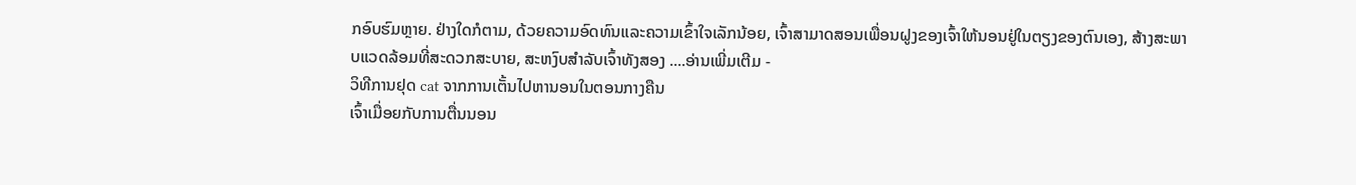ກອົບຮົມຫຼາຍ. ຢ່າງໃດກໍຕາມ, ດ້ວຍຄວາມອົດທົນແລະຄວາມເຂົ້າໃຈເລັກນ້ອຍ, ເຈົ້າສາມາດສອນເພື່ອນຝູງຂອງເຈົ້າໃຫ້ນອນຢູ່ໃນຕຽງຂອງຕົນເອງ, ສ້າງສະພາບແວດລ້ອມທີ່ສະດວກສະບາຍ, ສະຫງົບສໍາລັບເຈົ້າທັງສອງ ....ອ່ານເພີ່ມເຕີມ -
ວິທີການຢຸດ cat ຈາກການເຕັ້ນໄປຫານອນໃນຕອນກາງຄືນ
ເຈົ້າເມື່ອຍກັບການຕື່ນນອນ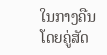ໃນກາງຄືນໂດຍຄູ່ສັດ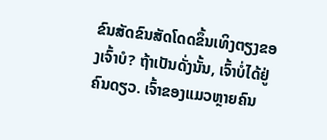ຂົນສັດຂົນສັດໂດດຂຶ້ນເທິງຕຽງຂອງເຈົ້າບໍ? ຖ້າເປັນດັ່ງນັ້ນ, ເຈົ້າບໍ່ໄດ້ຢູ່ຄົນດຽວ. ເຈົ້າຂອງແມວຫຼາຍຄົນ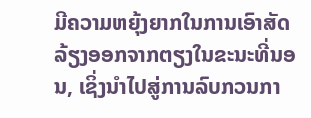ມີຄວາມຫຍຸ້ງຍາກໃນການເອົາສັດລ້ຽງອອກຈາກຕຽງໃນຂະນະທີ່ນອນ, ເຊິ່ງນໍາໄປສູ່ການລົບກວນກາ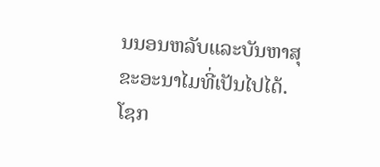ນນອນຫລັບແລະບັນຫາສຸຂະອະນາໄມທີ່ເປັນໄປໄດ້. ໂຊກ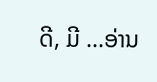ດີ, ມີ ...ອ່ານ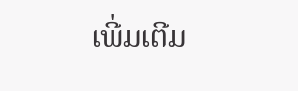ເພີ່ມເຕີມ